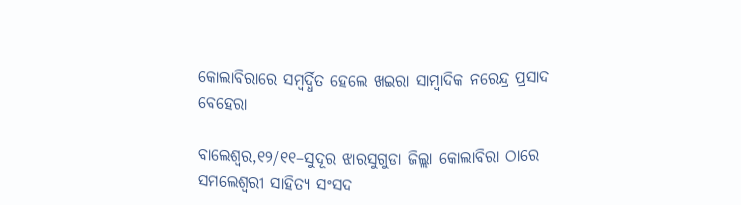କୋଲାବିରାରେ ସମ୍ବର୍ଦ୍ଧିତ ହେଲେ ଖଇରା ସାମ୍ବାଦିକ ନରେନ୍ଦ୍ର ପ୍ରସାଦ ବେହେରା

ବାଲେଶ୍ବର,୧୨/୧୧–ସୁଦୂର ଝାରସୁଗୁଡା ଜିଲ୍ଲା କୋଲାବିରା ଠାରେ ସମଲେଶ୍ବରୀ ସାହିତ୍ୟ ସଂସଦ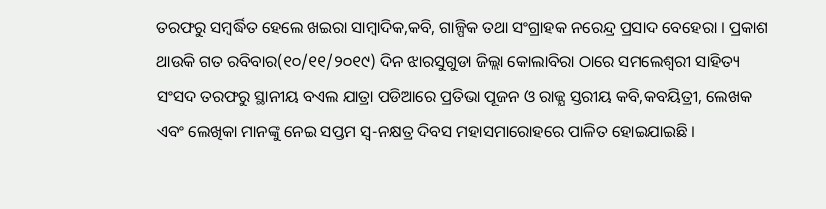ତରଫରୁ ସମ୍ବର୍ଦ୍ଧିତ ହେଲେ ଖଇରା ସାମ୍ବାଦିକ,କବି, ଗାଳ୍ପିକ ତଥା ସଂଗ୍ରାହକ ନରେନ୍ଦ୍ର ପ୍ରସାଦ ବେହେରା । ପ୍ରକାଶ ଥାଉକି ଗତ ରବିବାର(୧୦/୧୧/୨୦୧୯) ଦିନ ଝାରସୁଗୁଡା ଜିଲ୍ଲା କୋଲାବିରା ଠାରେ ସମଲେଶ୍ବରୀ ସାହିତ୍ୟ ସଂସଦ ତରଫରୁ ସ୍ଥାନୀୟ ବଏଲ ଯାତ୍ରା ପଡିଆରେ ପ୍ରତିଭା ପୂଜନ ଓ ରାଜ୍ଯ ସ୍ତରୀୟ କବି,କବୟିତ୍ରୀ, ଲେଖକ ଏବଂ ଲେଖିକା ମାନଙ୍କୁ ନେଇ ସପ୍ତମ ସ୍ବ-ନକ୍ଷତ୍ର ଦିବସ ମହାସମାରୋହରେ ପାଳିତ ହୋଇଯାଇଛି ।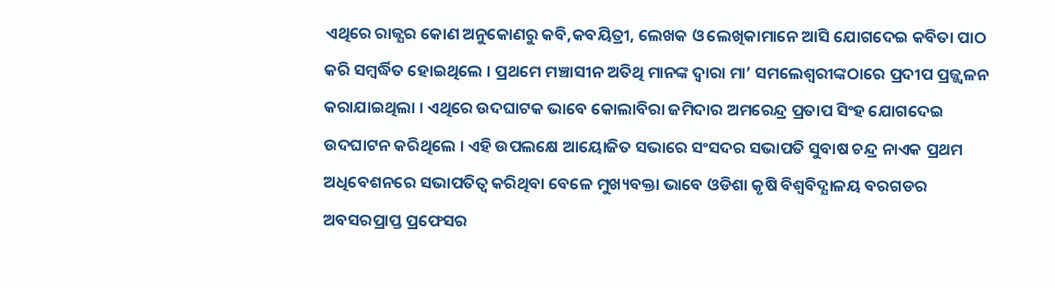ଏଥିରେ ରାଜ୍ଯର କୋଣ ଅନୁକୋଣରୁ କବି,କବୟିତ୍ରୀ, ଲେଖକ ଓ ଲେଖିକାମାନେ ଆସି ଯୋଗଦେଇ କବିତା ପାଠ କରି ସମ୍ବର୍ଦ୍ଧିତ ହୋଇଥିଲେ । ପ୍ରଥମେ ମଞ୍ଚାସୀନ ଅତିଥି ମାନଙ୍କ ଦ୍ବାରା ମା’ ସମଲେଶ୍ବରୀଙ୍କଠାରେ ପ୍ରଦୀପ ପ୍ରଜ୍ଜ୍ବଳନ କରାଯାଇଥିଲା । ଏଥିରେ ଉଦଘାଟକ ଭାବେ କୋଲାବିରା ଜମିଦାର ଅମରେନ୍ଦ୍ର ପ୍ରତାପ ସିଂହ ଯୋଗଦେଇ ଉଦଘାଟନ କରିଥିଲେ । ଏହି ଉପଲକ୍ଷେ ଆୟୋଜିତ ସଭାରେ ସଂସଦର ସଭାପତି ସୁବାଷ ଚନ୍ଦ୍ର ନାଏକ ପ୍ରଥମ ଅଧିବେଶନରେ ସଭାପତିତ୍ୱ କରିଥିବା ବେଳେ ମୁଖ୍ୟବକ୍ତା ଭାବେ ଓଡିଶା କୃଷି ବିଶ୍ବବିଦ୍ଯାଳୟ ବରଗଡର ଅବସରପ୍ରାପ୍ତ ପ୍ରଫେସର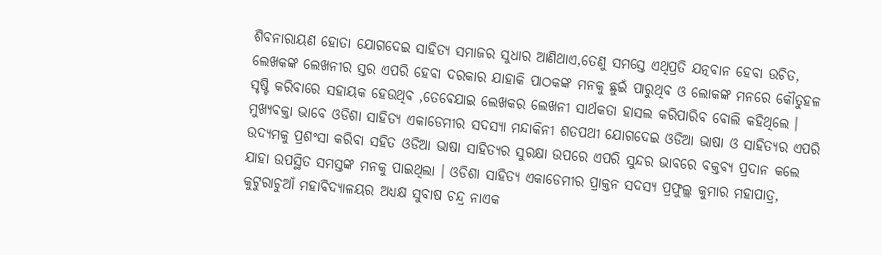ଶିବନାରାୟଣ ହୋତା ଯୋଗଦେଇ ସାହିତ୍ୟ ସମାଜର ସୁଧାର ଆଣିଥାଏ,ତେଣୁ ସମସ୍ତେ ଏଥିପ୍ରତି ଯତ୍ନବାନ ହେବା ଉଚିତ, ଲେଖକଙ୍କ ଲେଖନୀର ସ୍ତର ଏପରି ହେବା ଦରକାର ଯାହାକି ପାଠକଙ୍କ ମନକୁ ଛୁଇଁ ପାରୁଥିବ ଓ ଲୋକଙ୍କ ମନରେ କୌତୁହଳ ସୃଷ୍ଟି କରିବାରେ ସହାୟକ ହେଉଥିବ ,ତେଵେଯାଇ ଲେଖକର ଲେଖନୀ ସାର୍ଥକତା ହାସଲ କରିପାରିବ ବୋଲି କହିଥିଲେ । ମୁଖ୍ୟବକ୍ତା ଭାବେ ଓଡିଶା ସାହିତ୍ୟ ଏକାଡେମୀର ସଦସ୍ଯା ମନ୍ଦାକିନୀ ଶତପଥୀ ଯୋଗଦେଇ ଓଡିଆ ଭାଷା ଓ ସାହିତ୍ୟର ଏପରି ଉଦ୍ଯମକୁ ପ୍ରଶଂସା କରିବା ସହିତ ଓଡିଆ ଭାଷା ସାହିତ୍ଯର ସୁରକ୍ଷା ଉପରେ ଏପରି ସୁନ୍ଦର ଭାବରେ ବକ୍ତବ୍ୟ ପ୍ରଦାନ କଲେ ଯାହା ଉପସ୍ଥିତ ସମସ୍ତଙ୍କ ମନକୁ ପାଇଥିଲା । ଓଡିଶା ସାହିତ୍ୟ ଏକାଡେମୀର ପ୍ରାକ୍ତନ ସଦସ୍ୟ ପ୍ରଫୁଲ୍ଲ କୁମାର ମହାପାତ୍ର, କୁଟୁରାଚୁଆଁ ମହାବିଦ୍ୟାଳୟର ଅଧ୍ୟକ୍ଷ ସୁବାଷ ଚନ୍ଦ୍ର ନାଏକ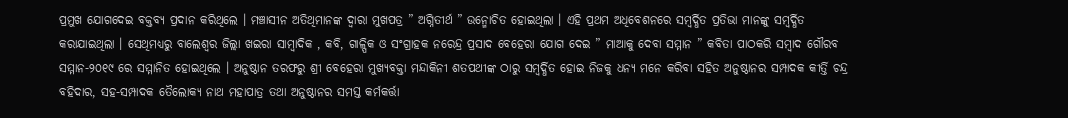ପ୍ରମୁଖ ଯୋଗଦେଇ ବକ୍ତବ୍ୟ ପ୍ରଦାନ କରିଥିଲେ । ମଞ୍ଚାସୀନ ଅତିଥିମାନଙ୍କ ଦ୍ବାରା ମୁଖପତ୍ର ” ଅଗ୍ନିତୀର୍ଥ ” ଉନ୍ମୋଚିତ ହୋଇଥିଲା । ଏହି ପ୍ରଥମ ଅଧିବେଶନରେ ସମ୍ବର୍ଦ୍ଧିତ ପ୍ରତିଭା ମାନଙ୍କୁ ସମ୍ବର୍ଦ୍ଧିତ କରାଯାଇଥିଲା । ସେଥିମଧ୍ୟରୁ ବାଲେଶ୍ବର ଜିଲ୍ଲା ଖଇରା ସାମ୍ବାଦିକ , କବି, ଗାଳ୍ପିକ ଓ ସଂଗ୍ରାହକ ନରେନ୍ଦ୍ର ପ୍ରସାଦ ବେହେରା ଯୋଗ ଦେଇ ” ମାଆକୁ ଦେବା ସମ୍ମାନ ” କବିତା ପାଠକରି ସମ୍ବାଦ ଗୌରବ ସମ୍ମାନ-୨୦୧୯ ରେ ସମ୍ମାନିତ ହୋଇଥିଲେ । ଅନୁଷ୍ଠାନ ତରଫରୁ ଶ୍ରୀ ବେହେରା ମୁଖ୍ୟବକ୍ତା ମନ୍ଦାକିନୀ ଶତପଥୀଙ୍କ ଠାରୁ ସମ୍ବର୍ଦ୍ଧିତ ହୋଇ ନିଜକୁ ଧନ୍ୟ ମନେ କରିବା ସହିତ ଅନୁଷ୍ଠାନର ସମ୍ପାଦକ କୀର୍ତ୍ତି ଚନ୍ଦ୍ର ବହିଦାର, ସହ-ସମ୍ପାଦକ ତୈଲୋକ୍ଯ ନାଥ ମହାପାତ୍ର ତଥା ଅନୁଷ୍ଠାନର ସମସ୍ତ କର୍ମକର୍ତ୍ତା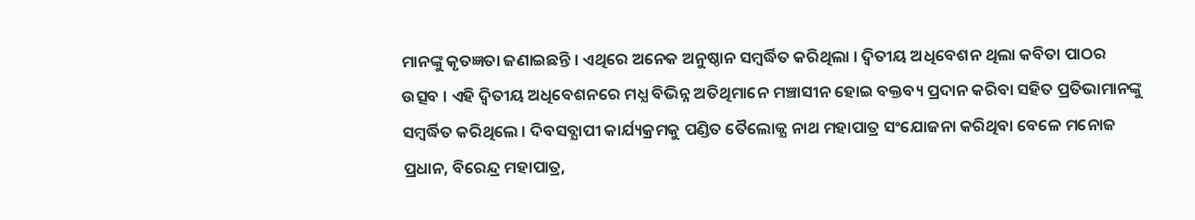ମାନଙ୍କୁ କୃତଜ୍ଞତା ଜଣାଇଛନ୍ତି । ଏଥିରେ ଅନେକ ଅନୁଷ୍ଠାନ ସମ୍ବର୍ଦ୍ଧିତ କରିଥିଲା । ଦ୍ବିତୀୟ ଅଧିବେଶନ ଥିଲା କବିତା ପାଠର ଉତ୍ସବ । ଏହି ଦ୍ବିତୀୟ ଅଧିବେଶନରେ ମଧ୍ଯ ବିଭିନ୍ନ ଅତିଥିମାନେ ମଞ୍ଚାସୀନ ହୋଇ ବକ୍ତବ୍ୟ ପ୍ରଦାନ କରିବା ସହିତ ପ୍ରତିଭାମାନଙ୍କୁ ସମ୍ବର୍ଦ୍ଧିତ କରିଥିଲେ । ଦିବସବ୍ଯାପୀ କାର୍ଯ୍ୟକ୍ରମକୁ ପଣ୍ଡିତ ତୈଲୋକ୍ଯ ନାଥ ମହାପାତ୍ର ସଂଯୋଜନା କରିଥିବା ବେଳେ ମନୋଜ ପ୍ରଧାନ, ବିରେନ୍ଦ୍ର ମହାପାତ୍ର,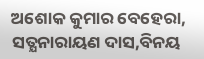ଅଶୋକ କୁମାର ବେହେରା, ସତ୍ଯନାରାୟଣ ଦାସ,ବିନୟ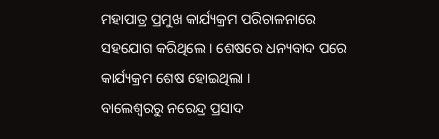ମହାପାତ୍ର ପ୍ରମୁଖ କାର୍ଯ୍ୟକ୍ରମ ପରିଚାଳନାରେ ସହଯୋଗ କରିଥିଲେ । ଶେଷରେ ଧନ୍ୟବାଦ ପରେ କାର୍ଯ୍ୟକ୍ରମ ଶେଷ ହୋଇଥିଲା ।
ବାଲେଶ୍ବରରୁ ନରେନ୍ଦ୍ର ପ୍ରସାଦ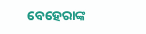ବେହେରାଙ୍କ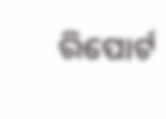ରିପୋର୍ଟ